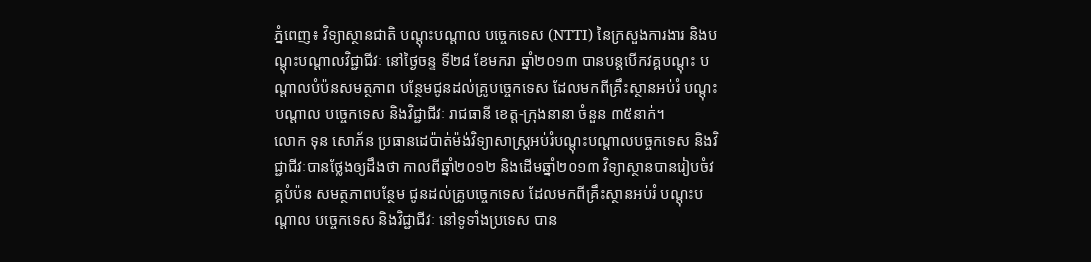ភ្នំពេញ៖ វិទ្យាស្ថានជាតិ បណ្តុះបណ្តាល បច្ចេកទេស (NTTI) នៃក្រសួងការងារ និងបណ្តុះបណ្តាលវិជ្ជាជីវៈ នៅថ្ងៃចន្ទ ទី២៨ ខែមករា ឆ្នាំ២០១៣ បានបន្តបើកវគ្គបណ្តុះ បណ្តាលបំប៉នសមត្ថភាព បន្ថែមជូនដល់គ្រូបច្ចេកទេស ដែលមកពីគ្រឹះស្ថានអប់រំ បណ្តុះបណ្តាល បច្ចេកទេស និងវិជ្ជាជីវៈ រាជធានី ខេត្ត-ក្រុងនានា ចំនួន ៣៥នាក់។
លោក ទុន សោភ័ន ប្រធានដេប៉ាត់ម៉ង់វិទ្យាសាស្រ្តអប់រំបណ្តុះបណ្តាលបច្ចកទេស និងវិជ្ជាជីវៈបានថ្លែងឲ្យដឹងថា កាលពីឆ្នាំ២០១២ និងដើមឆ្នាំ២០១៣ វិទ្យាស្ថានបានរៀបចំវគ្គបំប៉ន សមត្ថភាពបន្ថែម ជូនដល់គ្រូបច្ចេកទេស ដែលមកពីគ្រឹះស្ថានអប់រំ បណ្តុះបណ្តាល បច្ចេកទេស និងវិជ្ជាជីវៈ នៅទូទាំងប្រទេស បាន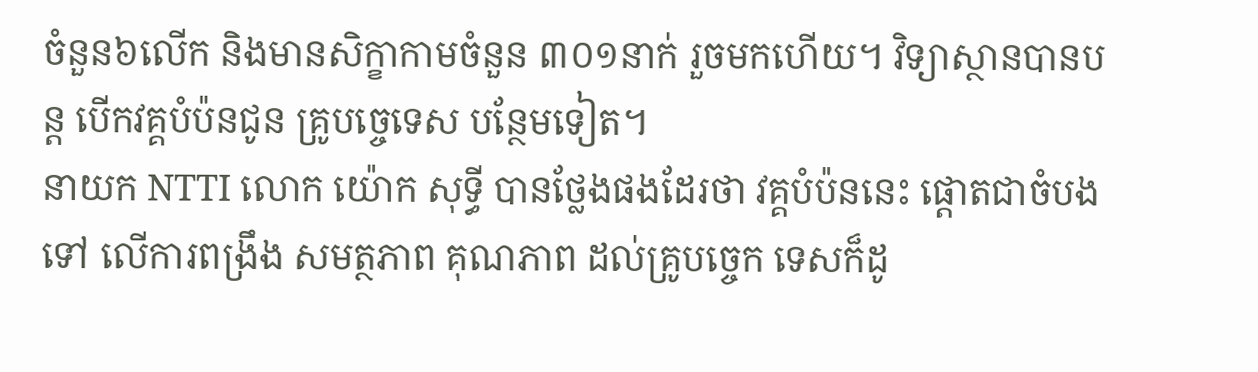ចំនួន៦លើក និងមានសិក្ខាកាមចំនួន ៣០១នាក់ រួចមកហើយ។ វិទ្យាស្ថានបានបន្ត បើកវគ្គបំប៉នជូន គ្រូបច្ចេទេស បន្ថែមទៀត។
នាយក NTTI លោក យ៉ោក សុទ្ធី បានថ្លែងផងដែរថា វគ្គបំប៉ននេះ ផ្តោតជាចំបងទៅ លើការពង្រឹង សមត្ថភាព គុណភាព ដល់គ្រូបច្ចេក ទេសក៏ដូ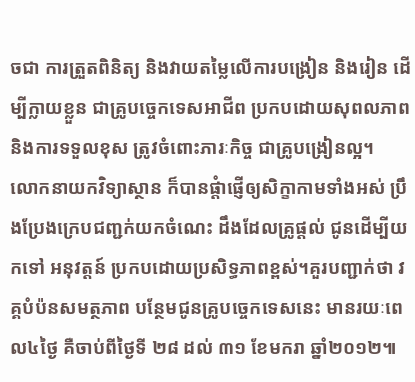ចជា ការត្រួតពិនិត្យ និងវាយតម្លៃលើការបង្រៀន និងរៀន ដើម្បីក្លាយខ្លួន ជាគ្រូបច្ចេកទេសអាជីព ប្រកបដោយសុពលភាព និងការទទួលខុស ត្រូវចំពោះភារៈកិច្ច ជាគ្រូបង្រៀនល្អ។
លោកនាយកវិទ្យាស្ថាន ក៏បានផ្តំាផ្ញើឲ្យសិក្ខាកាមទាំងអស់ ប្រឹងប្រែងក្រេបជញ្ជក់យកចំណេះ ដឹងដែលគ្រូផ្តល់ ជូនដើម្បីយកទៅ អនុវត្តន៍ ប្រកបដោយប្រសិទ្ធភាពខ្ពស់។គួរបញ្ជាក់ថា វគ្គបំប៉នសមត្ថភាព បន្ថែមជូនគ្រូបច្ចេកទេសនេះ មានរយៈពេល៤ថ្ងៃ គឺចាប់ពីថ្ងៃទី ២៨ ដល់ ៣១ ខែមករា ឆ្នាំ២០១២៕